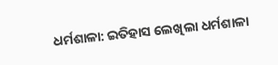ଧର୍ମଶାଳା: ଇତିହାସ ଲେଖିଲା ଧର୍ମଶାଳା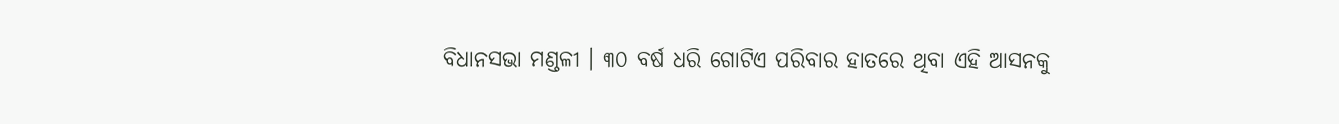ବିଧାନସଭା ମଣ୍ଡଳୀ । ୩୦ ବର୍ଷ ଧରି ଗୋଟିଏ ପରିବାର ହାତରେ ଥିବା ଏହି ଆସନକୁ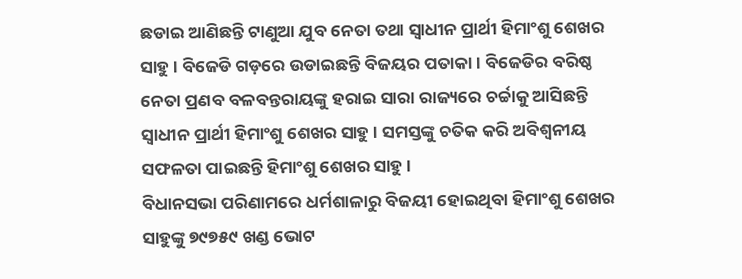ଛଡାଇ ଆଣିଛନ୍ତି ଟାଣୁଆ ଯୁବ ନେତା ତଥା ସ୍ୱାଧୀନ ପ୍ରାର୍ଥୀ ହିମାଂଶୁ ଶେଖର ସାହୁ । ବିଜେଡି ଗଡ଼ରେ ଉଡାଇଛନ୍ତି ବିଜୟର ପତାକା । ବିଜେଡିର ବରିଷ୍ଠ ନେତା ପ୍ରଣବ ବଳବନ୍ତରାୟଙ୍କୁ ହରାଇ ସାରା ରାଜ୍ୟରେ ଚର୍ଚ୍ଚାକୁ ଆସିଛନ୍ତି ସ୍ୱାଧୀନ ପ୍ରାର୍ଥୀ ହିମାଂଶୁ ଶେଖର ସାହୁ । ସମସ୍ତଙ୍କୁ ଚତିକ କରି ଅବିଶ୍ୱନୀୟ ସଫଳତା ପାଇଛନ୍ତି ହିମାଂଶୁ ଶେଖର ସାହୁ ।
ବିଧାନସଭା ପରିଣାମରେ ଧର୍ମଶାଳାରୁ ବିଜୟୀ ହୋଇଥିବା ହିମାଂଶୁ ଶେଖର ସାହୁଙ୍କୁ ୭୯୭୫୯ ଖଣ୍ଡ ଭୋଟ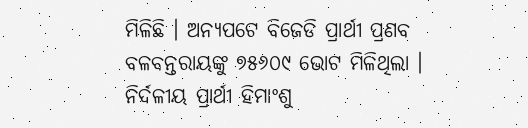ମିଳିଛି । ଅନ୍ୟପଟେ ବିଜେଡି ପ୍ରାର୍ଥୀ ପ୍ରଣବ ବଳବନ୍ତରାୟଙ୍କୁ ୭୫୬୦୯ ଭୋଟ ମିଳିଥିଲା । ନିର୍ଦଳୀୟ ପ୍ରାର୍ଥୀ ହିମାଂଶୁ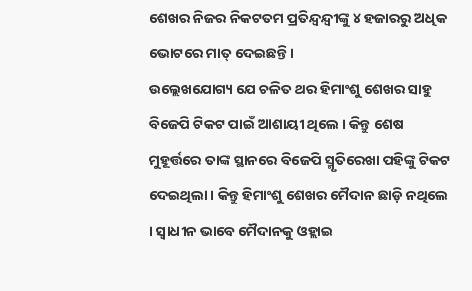ଶେଖର ନିଜର ନିକଟତମ ପ୍ରତିନ୍ଦ୍ୱନ୍ଦ୍ୱୀଙ୍କୁ ୪ ହଜାରରୁ ଅଧିକ ଭୋଟରେ ମାତ୍ ଦେଇଛନ୍ତି ।
ଉଲ୍ଲେଖଯୋଗ୍ୟ ଯେ ଚଳିତ ଥର ହିମାଂଶୁ ଶେଖର ସାହୁ ବିଜେପି ଟିକଟ ପାଇଁ ଆଶାୟୀ ଥିଲେ । କିନ୍ତୁ ଶେଷ ମୁହୂର୍ତ୍ତରେ ତାଙ୍କ ସ୍ଥାନରେ ବିଜେପି ସ୍ମୃତିରେଖା ପହିଙ୍କୁ ଟିକଟ ଦେଇଥିଲା । କିନ୍ତୁ ହିମାଂଶୁ ଶେଖର ମୈଦାନ ଛାଡ଼ି ନଥିଲେ । ସ୍ୱାଧୀନ ଭାବେ ମୈଦାନକୁ ଓହ୍ଲାଇ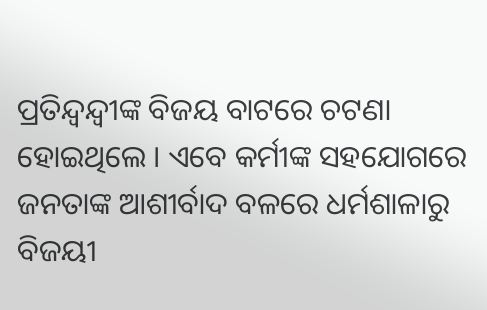ପ୍ରତିନ୍ଦ୍ୱନ୍ଦ୍ୱୀଙ୍କ ବିଜୟ ବାଟରେ ଚଟଣା ହୋଇଥିଲେ । ଏବେ କର୍ମୀଙ୍କ ସହଯୋଗରେ ଜନତାଙ୍କ ଆଶୀର୍ବାଦ ବଳରେ ଧର୍ମଶାଳାରୁ ବିଜୟୀ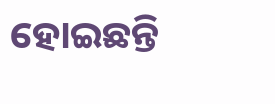ହୋଇଛନ୍ତି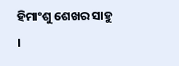ହିମାଂଶୁ ଶେଖର ସାହୁ ।